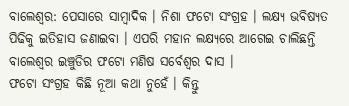ବାଲେଶ୍ବର: ପେସାରେ ସାମ୍ବାଦିକ । ନିଶା ଫଟୋ ସଂଗ୍ରହ । ଲକ୍ଷ୍ୟ ଭବିଷ୍ୟତ ପିଢିକୁ ଇତିହାସ ଜଣାଇବା । ଏପରି ମହାନ ଲକ୍ଷ୍ୟରେ ଆଗେଇ ଚାଲିଛନ୍ତି ବାଲେଶ୍ବର ଇଞ୍ଚୁଡିର ଫଟୋ ମଣିଷ ସର୍ବେଶ୍ବର ଦାସ ।
ଫଟୋ ସଂଗ୍ରହ କିଛି ନୂଆ କଥା ନୁହେଁ । କିନ୍ତୁ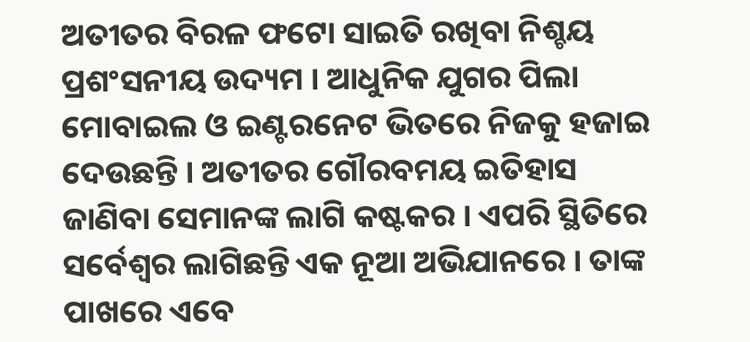ଅତୀତର ବିରଳ ଫଟୋ ସାଇତି ରଖିବା ନିଶ୍ଚୟ ପ୍ରଶଂସନୀୟ ଉଦ୍ୟମ । ଆଧୁନିକ ଯୁଗର ପିଲା ମୋବାଇଲ ଓ ଇଣ୍ଟରନେଟ ଭିତରେ ନିଜକୁ ହଜାଇ ଦେଉଛନ୍ତି । ଅତୀତର ଗୌରବମୟ ଇତିହାସ ଜାଣିବା ସେମାନଙ୍କ ଲାଗି କଷ୍ଟକର । ଏପରି ସ୍ଥିତିରେ ସର୍ବେଶ୍ବର ଲାଗିଛନ୍ତି ଏକ ନୂଆ ଅଭିଯାନରେ । ତାଙ୍କ ପାଖରେ ଏବେ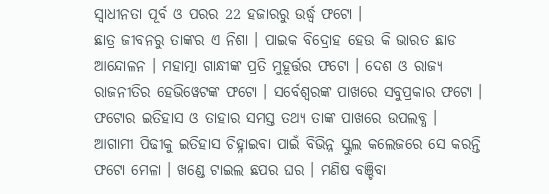ସ୍ବାଧୀନତା ପୂର୍ବ ଓ ପରର 22 ହଜାରରୁ ଉର୍ଦ୍ଧ୍ବ ଫଟୋ ।
ଛାତ୍ର ଜୀବନରୁ ତାଙ୍କର ଏ ନିଶା । ପାଇକ ବିଦ୍ରୋହ ହେଉ କି ଭାରତ ଛାଡ ଆନ୍ଦୋଳନ । ମହାତ୍ମା ଗାନ୍ଧୀଙ୍କ ପ୍ରତି ମୁହୂର୍ତ୍ତର ଫଟୋ । ଦେଶ ଓ ରାଜ୍ୟ ରାଜନୀତିର ହେଭିୱେଟଙ୍କ ଫଟୋ । ସର୍ବେଶ୍ବରଙ୍କ ପାଖରେ ସବୁପ୍ରକାର ଫଟୋ । ଫଟୋର ଇତିହାସ ଓ ତାହାର ସମସ୍ତ ତଥ୍ୟ ତାଙ୍କ ପାଖରେ ଉପଲବ୍ଧ ।
ଆଗାମୀ ପିଢୀକୁ ଇତିହାସ ଚିହ୍ନାଇବା ପାଇଁ ବିଭିନ୍ନ ସ୍କୁଲ କଲେଜରେ ସେ କରନ୍ତି ଫଟୋ ମେଳା । ଖଣ୍ଡେ ଟାଇଲ ଛପର ଘର । ମଣିଷ ବଞ୍ଚିବା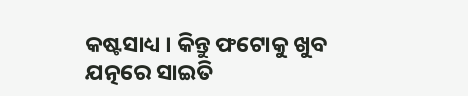କଷ୍ଟସାଧ୍ୟ । କିନ୍ତୁ ଫଟୋକୁ ଖୁବ ଯତ୍ନରେ ସାଇତି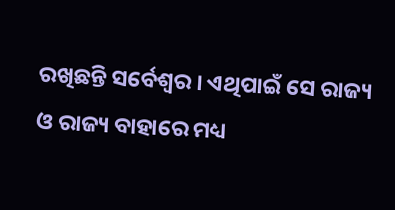ରଖିଛନ୍ତି ସର୍ବେଶ୍ବର । ଏଥିପାଇଁ ସେ ରାଜ୍ୟ ଓ ରାଜ୍ୟ ବାହାରେ ମଧ୍ୟ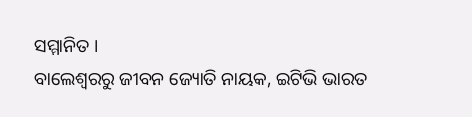ସମ୍ମାନିତ ।
ବାଲେଶ୍ବରରୁ ଜୀବନ ଜ୍ୟୋତି ନାୟକ, ଇଟିଭି ଭାରତ